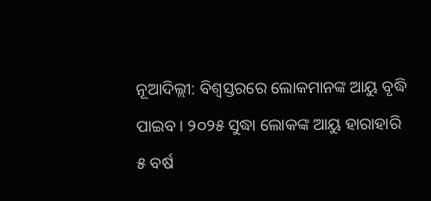ନୂଆଦିଲ୍ଲୀ: ବିଶ୍ବସ୍ତରରେ ଲୋକମାନଙ୍କ ଆୟୁ ବୃଦ୍ଧି ପାଇବ । ୨୦୨୫ ସୁଦ୍ଧା ଲୋକଙ୍କ ଆୟୁ ହାରାହାରି ୫ ବର୍ଷ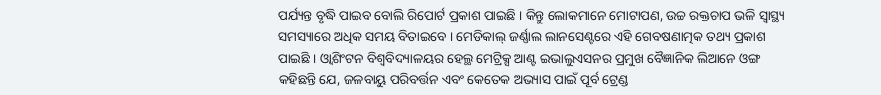ପର୍ଯ୍ୟନ୍ତ ବୃଦ୍ଧି ପାଇବ ବୋଲି ରିପୋର୍ଟ ପ୍ରକାଶ ପାଇଛି । କିନ୍ତୁ ଲୋକମାନେ ମୋଟାପଣ, ଉଚ୍ଚ ରକ୍ତଚାପ ଭଳି ସ୍ବାସ୍ଥ୍ୟ ସମସ୍ୟାରେ ଅଧିକ ସମୟ ବିତାଇବେ । ମେଡିକାଲ୍ ଜର୍ଣ୍ଣାଲ ଲାନସେଣ୍ଟରେ ଏହି ଗେବଷଣାତ୍ମକ ତଥ୍ୟ ପ୍ରକାଶ ପାଇଛି । ଓ୍ବାଶିଂଟନ ବିଶ୍ବବିଦ୍ୟାଳୟର ହେଲ୍ଥ ମେଟ୍ରିକ୍ସ ଆଣ୍ଟ ଇଭାଲୁଏସନର ପ୍ରମୁଖ ବୈଜ୍ଞାନିକ ଲିଆନେ ଓଙ୍ଗ କହିଛନ୍ତି ଯେ, ଜଳବାୟୁ ପରିବର୍ତ୍ତନ ଏବଂ କେତେକ ଅଭ୍ୟାସ ପାଇଁ ପୂର୍ବ ଟ୍ରେଣ୍ଡ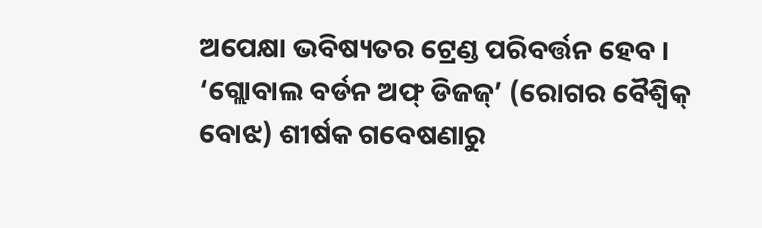ଅପେକ୍ଷା ଭବିଷ୍ୟତର ଟ୍ରେଣ୍ଡ ପରିବର୍ତ୍ତନ ହେବ ।
‘ଗ୍ଲୋବାଲ ବର୍ଡନ ଅଫ୍ ଡିଜଜ୍’ (ରୋଗର ବୈଶ୍ବିକ୍ ବୋଝ) ଶୀର୍ଷକ ଗବେଷଣାରୁ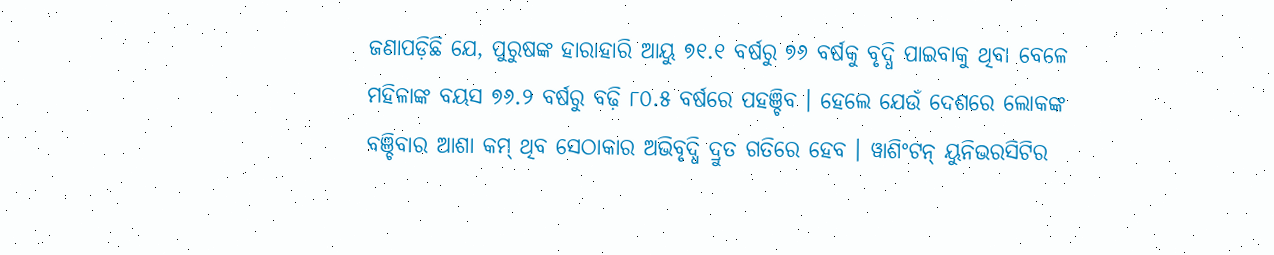ଜଣାପଡ଼ିଛି ଯେ, ପୁରୁଷଙ୍କ ହାରାହାରି ଆୟୁ ୭୧.୧ ବର୍ଷରୁ ୭୬ ବର୍ଷକୁ ବୃଦ୍ଧି ପାଇବାକୁ ଥିବା ବେଳେ ମହିଳାଙ୍କ ବୟସ ୭୬.୨ ବର୍ଷରୁ ବଢ଼ି ୮୦.୫ ବର୍ଷରେ ପହଞ୍ଚିବ । ହେଲେ ଯେଉଁ ଦେଶରେ ଲୋକଙ୍କ ବଞ୍ଚିବାର ଆଶା କମ୍ ଥିବ ସେଠାକାର ଅଭିବୃଦ୍ଧି ଦ୍ରୁତ ଗତିରେ ହେବ । ୱାଶିଂଟନ୍ ୟୁନିଭରସିଟିର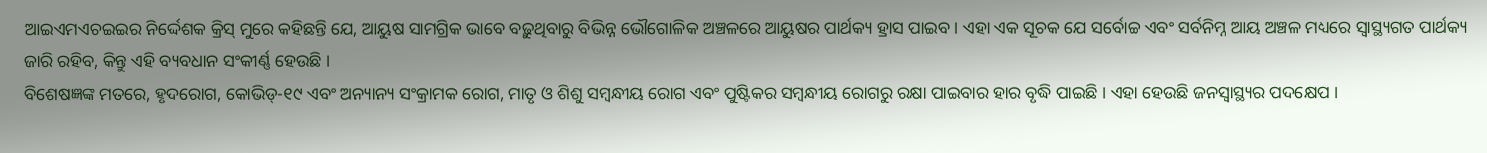ଆଇଏମଏଚଇଇର ନିର୍ଦ୍ଦେଶକ କ୍ରିସ୍ ମୁରେ କହିଛନ୍ତି ଯେ, ଆୟୁଷ ସାମଗ୍ରିକ ଭାବେ ବଢ଼ୁଥିବାରୁ ବିଭିନ୍ନ ଭୌଗୋଳିକ ଅଞ୍ଚଳରେ ଆୟୁଷର ପାର୍ଥକ୍ୟ ହ୍ରାସ ପାଇବ । ଏହା ଏକ ସୂଚକ ଯେ ସର୍ବୋଚ୍ଚ ଏବଂ ସର୍ବନିମ୍ନ ଆୟ ଅଞ୍ଚଳ ମଧ୍ୟରେ ସ୍ୱାସ୍ଥ୍ୟଗତ ପାର୍ଥକ୍ୟ ଜାରି ରହିବ, କିନ୍ତୁ ଏହି ବ୍ୟବଧାନ ସଂକୀର୍ଣ୍ଣ ହେଉଛି ।
ବିଶେଷଜ୍ଞଙ୍କ ମତରେ, ହୃଦରୋଗ, କୋଭିଡ୍-୧୯ ଏବଂ ଅନ୍ୟାନ୍ୟ ସଂକ୍ରାମକ ରୋଗ, ମାତୃ ଓ ଶିଶୁ ସମ୍ବନ୍ଧୀୟ ରୋଗ ଏବଂ ପୁଷ୍ଟିକର ସମ୍ବନ୍ଧୀୟ ରୋଗରୁ ରକ୍ଷା ପାଇବାର ହାର ବୃଦ୍ଧି ପାଇଛି । ଏହା ହେଉଛି ଜନସ୍ୱାସ୍ଥ୍ୟର ପଦକ୍ଷେପ ।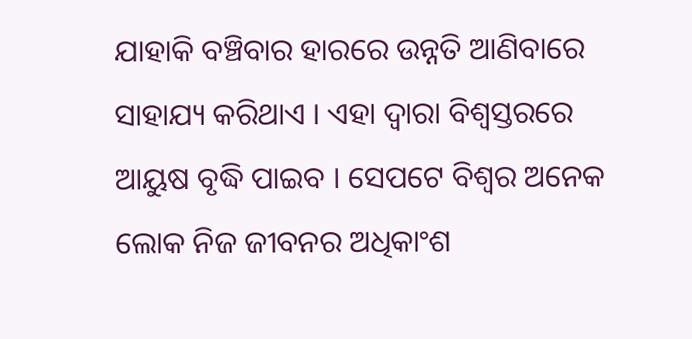ଯାହାକି ବଞ୍ଚିବାର ହାରରେ ଉନ୍ନତି ଆଣିବାରେ ସାହାଯ୍ୟ କରିଥାଏ । ଏହା ଦ୍ୱାରା ବିଶ୍ୱସ୍ତରରେ ଆୟୁଷ ବୃଦ୍ଧି ପାଇବ । ସେପଟେ ବିଶ୍ବର ଅନେକ ଲୋକ ନିଜ ଜୀବନର ଅଧିକାଂଶ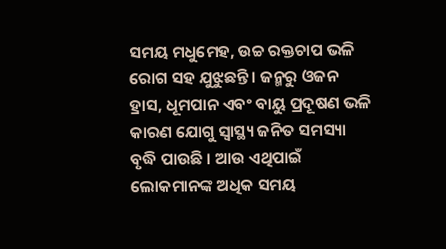ସମୟ ମଧୁମେହ, ଉଚ୍ଚ ରକ୍ତଚାପ ଭଳି ରୋଗ ସହ ଯୁଝୁଛନ୍ତି । ଜନ୍ମରୁ ଓଜନ ହ୍ରାସ, ଧୂମପାନ ଏବଂ ବାୟୁ ପ୍ରଦୂଷଣ ଭଳି କାରଣ ଯୋଗୁ ସ୍ବାସ୍ଥ୍ୟ ଜନିତ ସମସ୍ୟା ବୃଦ୍ଧି ପାଉଛି । ଆଉ ଏଥିପାଇଁ ଲୋକମାନଙ୍କ ଅଧିକ ସମୟ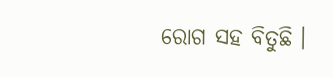ରୋଗ ସହ ବିତୁଛି ।